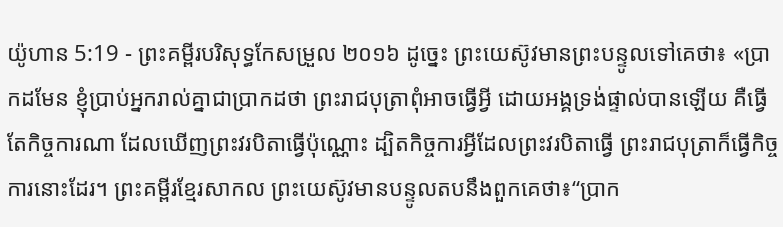យ៉ូហាន 5:19 - ព្រះគម្ពីរបរិសុទ្ធកែសម្រួល ២០១៦ ដូច្នេះ ព្រះយេស៊ូវមានព្រះបន្ទូលទៅគេថា៖ «ប្រាកដមែន ខ្ញុំប្រាប់អ្នករាល់គ្នាជាប្រាកដថា ព្រះរាជបុត្រាពុំអាចធ្វើអ្វី ដោយអង្គទ្រង់ផ្ទាល់បានឡើយ គឺធ្វើតែកិច្ចការណា ដែលឃើញព្រះវរបិតាធ្វើប៉ុណ្ណោះ ដ្បិតកិច្ចការអ្វីដែលព្រះវរបិតាធ្វើ ព្រះរាជបុត្រាក៏ធ្វើកិច្ចការនោះដែរ។ ព្រះគម្ពីរខ្មែរសាកល ព្រះយេស៊ូវមានបន្ទូលតបនឹងពួកគេថា៖“ប្រាក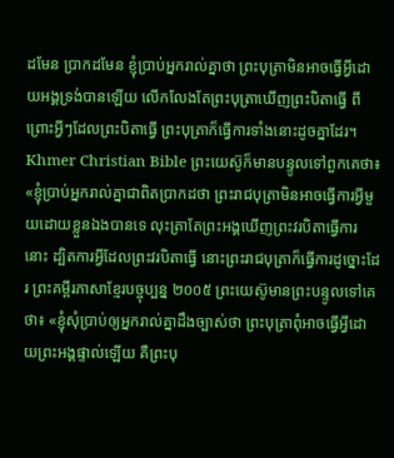ដមែន ប្រាកដមែន ខ្ញុំប្រាប់អ្នករាល់គ្នាថា ព្រះបុត្រាមិនអាចធ្វើអ្វីដោយអង្គទ្រង់បានឡើយ លើកលែងតែព្រះបុត្រាឃើញព្រះបិតាធ្វើ ពីព្រោះអ្វីៗដែលព្រះបិតាធ្វើ ព្រះបុត្រាក៏ធ្វើការទាំងនោះដូចគ្នាដែរ។ Khmer Christian Bible ព្រះយេស៊ូក៏មានបន្ទូលទៅពួកគេថា៖ «ខ្ញុំប្រាប់អ្នករាល់គ្នាជាពិតប្រាកដថា ព្រះរាជបុត្រាមិនអាចធ្វើការអ្វីមួយដោយខ្លួនឯងបានទេ លុះត្រាតែព្រះអង្គឃើញព្រះវរបិតាធ្វើការនោះ ដ្បិតការអ្វីដែលព្រះវរបិតាធ្វើ នោះព្រះរាជបុត្រាក៏ធ្វើការដូច្នោះដែរ ព្រះគម្ពីរភាសាខ្មែរបច្ចុប្បន្ន ២០០៥ ព្រះយេស៊ូមានព្រះបន្ទូលទៅគេថា៖ «ខ្ញុំសុំប្រាប់ឲ្យអ្នករាល់គ្នាដឹងច្បាស់ថា ព្រះបុត្រាពុំអាចធ្វើអ្វីដោយព្រះអង្គផ្ទាល់ឡើយ គឺព្រះបុ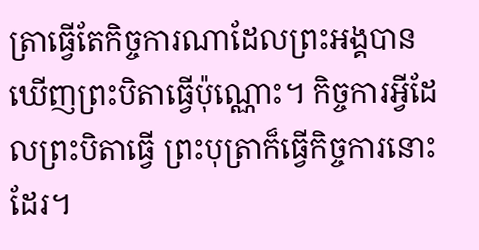ត្រាធ្វើតែកិច្ចការណាដែលព្រះអង្គបានឃើញព្រះបិតាធ្វើប៉ុណ្ណោះ។ កិច្ចការអ្វីដែលព្រះបិតាធ្វើ ព្រះបុត្រាក៏ធ្វើកិច្ចការនោះដែរ។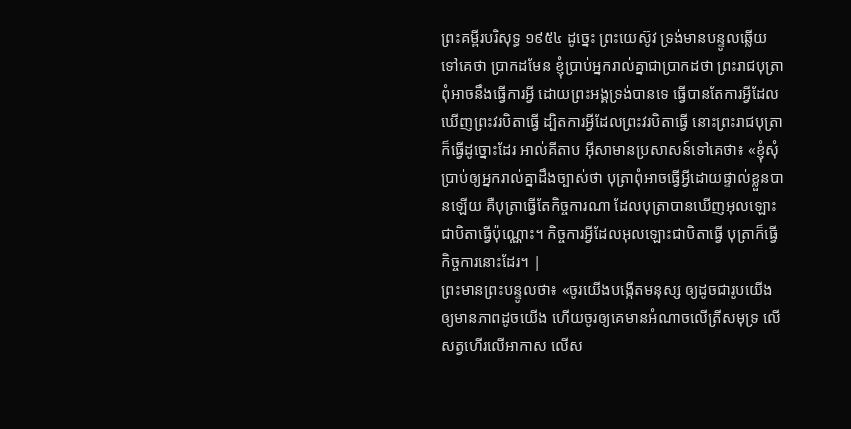ព្រះគម្ពីរបរិសុទ្ធ ១៩៥៤ ដូច្នេះ ព្រះយេស៊ូវ ទ្រង់មានបន្ទូលឆ្លើយទៅគេថា ប្រាកដមែន ខ្ញុំប្រាប់អ្នករាល់គ្នាជាប្រាកដថា ព្រះរាជបុត្រាពុំអាចនឹងធ្វើការអ្វី ដោយព្រះអង្គទ្រង់បានទេ ធ្វើបានតែការអ្វីដែលឃើញព្រះវរបិតាធ្វើ ដ្បិតការអ្វីដែលព្រះវរបិតាធ្វើ នោះព្រះរាជបុត្រាក៏ធ្វើដូច្នោះដែរ អាល់គីតាប អ៊ីសាមានប្រសាសន៍ទៅគេថា៖ «ខ្ញុំសុំប្រាប់ឲ្យអ្នករាល់គ្នាដឹងច្បាស់ថា បុត្រាពុំអាចធ្វើអី្វដោយផ្ទាល់ខ្លួនបានឡើយ គឺបុត្រាធ្វើតែកិច្ចការណា ដែលបុត្រាបានឃើញអុលឡោះជាបិតាធ្វើប៉ុណ្ណោះ។ កិច្ចការអ្វីដែលអុលឡោះជាបិតាធ្វើ បុត្រាក៏ធ្វើកិច្ចការនោះដែរ។ |
ព្រះមានព្រះបន្ទូលថា៖ «ចូរយើងបង្កើតមនុស្ស ឲ្យដូចជារូបយើង ឲ្យមានភាពដូចយើង ហើយចូរឲ្យគេមានអំណាចលើត្រីសមុទ្រ លើសត្វហើរលើអាកាស លើស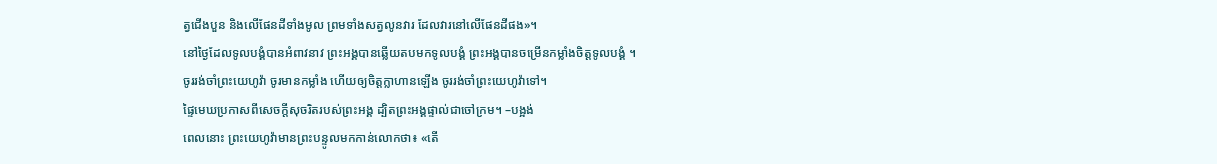ត្វជើងបួន និងលើផែនដីទាំងមូល ព្រមទាំងសត្វលូនវារ ដែលវារនៅលើផែនដីផង»។
នៅថ្ងៃដែលទូលបង្គំបានអំពាវនាវ ព្រះអង្គបានឆ្លើយតបមកទូលបង្គំ ព្រះអង្គបានចម្រើនកម្លាំងចិត្តទូលបង្គំ ។
ចូររង់ចាំព្រះយេហូវ៉ា ចូរមានកម្លាំង ហើយឲ្យចិត្តក្លាហានឡើង ចូររង់ចាំព្រះយេហូវ៉ាទៅ។
ផ្ទៃមេឃប្រកាសពីសេចក្ដីសុចរិតរបស់ព្រះអង្គ ដ្បិតព្រះអង្គផ្ទាល់ជាចៅក្រម។ –បង្អង់
ពេលនោះ ព្រះយេហូវ៉ាមានព្រះបន្ទូលមកកាន់លោកថា៖ «តើ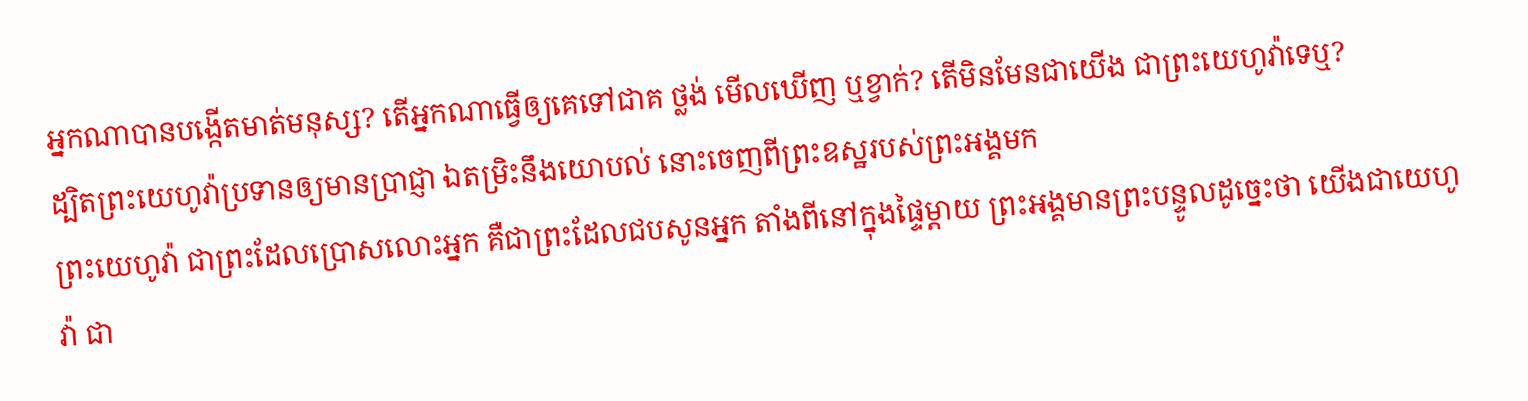អ្នកណាបានបង្កើតមាត់មនុស្ស? តើអ្នកណាធ្វើឲ្យគេទៅជាគ ថ្លង់ មើលឃើញ ឬខ្វាក់? តើមិនមែនជាយើង ជាព្រះយេហូវ៉ាទេឬ?
ដ្បិតព្រះយេហូវ៉ាប្រទានឲ្យមានប្រាជ្ញា ឯតម្រិះនឹងយោបល់ នោះចេញពីព្រះឧស្ឋរបស់ព្រះអង្គមក
ព្រះយេហូវ៉ា ជាព្រះដែលប្រោសលោះអ្នក គឺជាព្រះដែលជបសូនអ្នក តាំងពីនៅក្នុងផ្ទៃម្តាយ ព្រះអង្គមានព្រះបន្ទូលដូច្នេះថា យើងជាយេហូវ៉ា ជា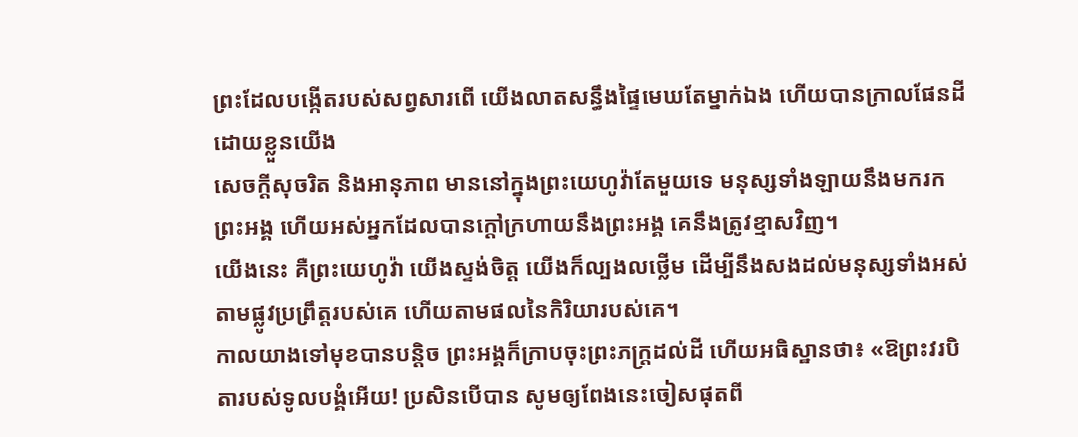ព្រះដែលបង្កើតរបស់សព្វសារពើ យើងលាតសន្ធឹងផ្ទៃមេឃតែម្នាក់ឯង ហើយបានក្រាលផែនដីដោយខ្លួនយើង
សេចក្ដីសុចរិត និងអានុភាព មាននៅក្នុងព្រះយេហូវ៉ាតែមួយទេ មនុស្សទាំងឡាយនឹងមករកព្រះអង្គ ហើយអស់អ្នកដែលបានក្តៅក្រហាយនឹងព្រះអង្គ គេនឹងត្រូវខ្មាសវិញ។
យើងនេះ គឺព្រះយេហូវ៉ា យើងស្ទង់ចិត្ត យើងក៏ល្បងលថ្លើម ដើម្បីនឹងសងដល់មនុស្សទាំងអស់តាមផ្លូវប្រព្រឹត្តរបស់គេ ហើយតាមផលនៃកិរិយារបស់គេ។
កាលយាងទៅមុខបានបន្តិច ព្រះអង្គក៏ក្រាបចុះព្រះភក្ត្រដល់ដី ហើយអធិស្ឋានថា៖ «ឱព្រះវរបិតារបស់ទូលបង្គំអើយ! ប្រសិនបើបាន សូមឲ្យពែងនេះចៀសផុតពី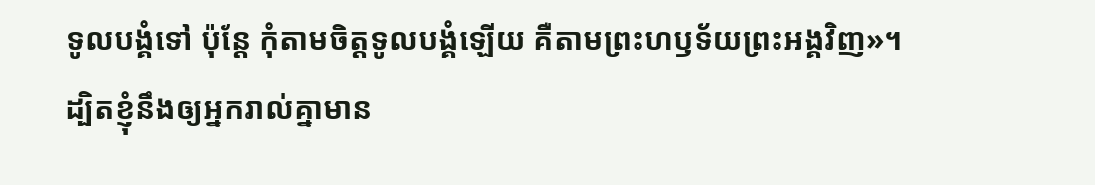ទូលបង្គំទៅ ប៉ុន្តែ កុំតាមចិត្តទូលបង្គំឡើយ គឺតាមព្រះហឫទ័យព្រះអង្គវិញ»។
ដ្បិតខ្ញុំនឹងឲ្យអ្នករាល់គ្នាមាន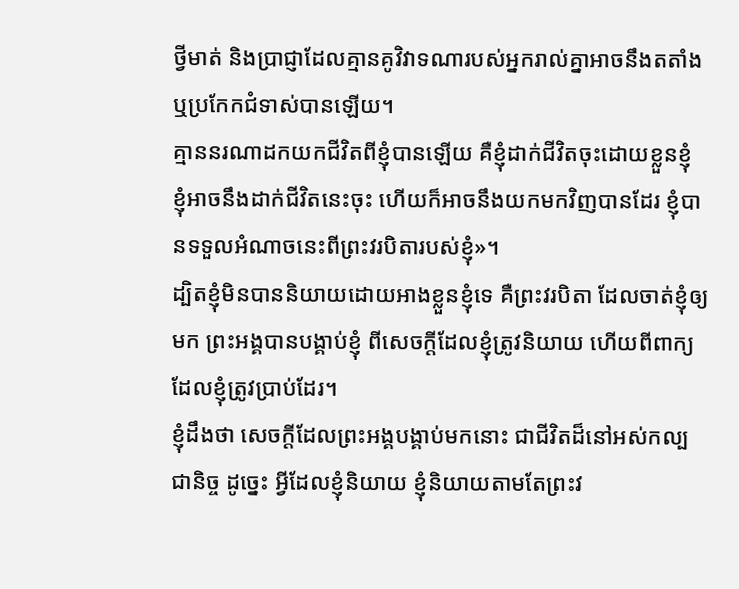ថ្វីមាត់ និងប្រាជ្ញាដែលគ្មានគូវិវាទណារបស់អ្នករាល់គ្នាអាចនឹងតតាំង ឬប្រកែកជំទាស់បានឡើយ។
គ្មាននរណាដកយកជីវិតពីខ្ញុំបានឡើយ គឺខ្ញុំដាក់ជីវិតចុះដោយខ្លួនខ្ញុំ ខ្ញុំអាចនឹងដាក់ជីវិតនេះចុះ ហើយក៏អាចនឹងយកមកវិញបានដែរ ខ្ញុំបានទទួលអំណាចនេះពីព្រះវរបិតារបស់ខ្ញុំ»។
ដ្បិតខ្ញុំមិនបាននិយាយដោយអាងខ្លួនខ្ញុំទេ គឺព្រះវរបិតា ដែលចាត់ខ្ញុំឲ្យមក ព្រះអង្គបានបង្គាប់ខ្ញុំ ពីសេចក្តីដែលខ្ញុំត្រូវនិយាយ ហើយពីពាក្យដែលខ្ញុំត្រូវប្រាប់ដែរ។
ខ្ញុំដឹងថា សេចក្តីដែលព្រះអង្គបង្គាប់មកនោះ ជាជីវិតដ៏នៅអស់កល្បជានិច្ច ដូច្នេះ អ្វីដែលខ្ញុំនិយាយ ខ្ញុំនិយាយតាមតែព្រះវ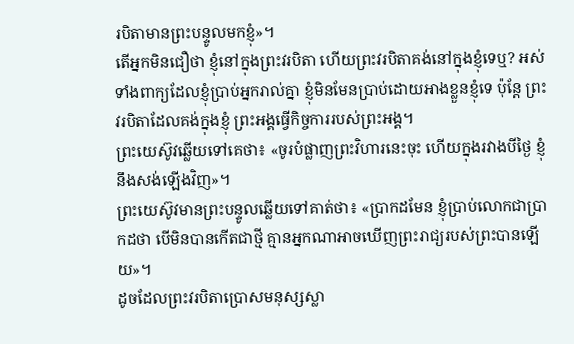របិតាមានព្រះបន្ទូលមកខ្ញុំ»។
តើអ្នកមិនជឿថា ខ្ញុំនៅក្នុងព្រះវរបិតា ហើយព្រះវរបិតាគង់នៅក្នុងខ្ញុំទេឬ? អស់ទាំងពាក្យដែលខ្ញុំប្រាប់អ្នករាល់គ្នា ខ្ញុំមិនមែនប្រាប់ដោយអាងខ្លួនខ្ញុំទេ ប៉ុន្តែ ព្រះវរបិតាដែលគង់ក្នុងខ្ញុំ ព្រះអង្គធ្វើកិច្ចការរបស់ព្រះអង្គ។
ព្រះយេស៊ូវឆ្លើយទៅគេថា៖ «ចូរបំផ្លាញព្រះវិហារនេះចុះ ហើយក្នុងរវាងបីថ្ងៃ ខ្ញុំនឹងសង់ឡើងវិញ»។
ព្រះយេស៊ូវមានព្រះបន្ទូលឆ្លើយទៅគាត់ថា៖ «ប្រាកដមែន ខ្ញុំប្រាប់លោកជាប្រាកដថា បើមិនបានកើតជាថ្មី គ្មានអ្នកណាអាចឃើញព្រះរាជ្យរបស់ព្រះបានឡើយ»។
ដូចដែលព្រះវរបិតាប្រោសមនុស្សស្លា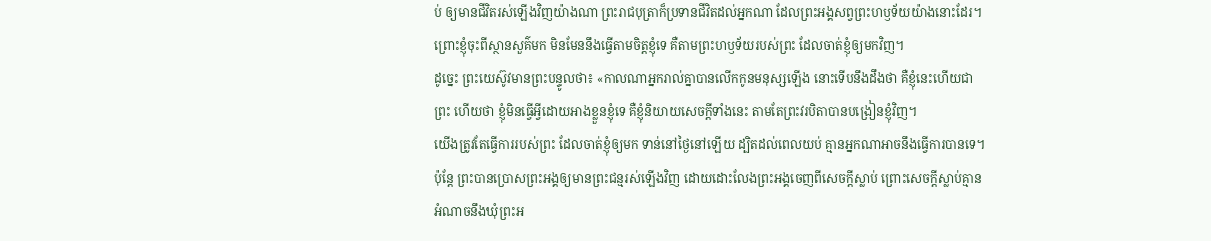ប់ ឲ្យមានជីវិតរស់ឡើងវិញយ៉ាងណា ព្រះរាជបុត្រាក៏ប្រទានជីវិតដល់អ្នកណា ដែលព្រះអង្គសព្វព្រះហឫទ័យយ៉ាងនោះដែរ។
ព្រោះខ្ញុំចុះពីស្ថានសួគ៌មក មិនមែននឹងធ្វើតាមចិត្តខ្ញុំទេ គឺតាមព្រះហឫទ័យរបស់ព្រះ ដែលចាត់ខ្ញុំឲ្យមកវិញ។
ដូច្នេះ ព្រះយេស៊ូវមានព្រះបន្ទូលថា៖ «កាលណាអ្នករាល់គ្នាបានលើកកូនមនុស្សឡើង នោះទើបនឹងដឹងថា គឺខ្ញុំនេះហើយជាព្រះ ហើយថា ខ្ញុំមិនធ្វើអ្វីដោយអាងខ្លួនខ្ញុំទេ គឺខ្ញុំនិយាយសេចក្តីទាំងនេះ តាមតែព្រះវរបិតាបានបង្រៀនខ្ញុំវិញ។
យើងត្រូវតែធ្វើការរបស់ព្រះ ដែលចាត់ខ្ញុំឲ្យមក ទាន់នៅថ្ងៃនៅឡើយ ដ្បិតដល់ពេលយប់ គ្មានអ្នកណាអាចនឹងធ្វើការបានទេ។
ប៉ុន្តែ ព្រះបានប្រោសព្រះអង្គឲ្យមានព្រះជន្មរស់ឡើងវិញ ដោយដោះលែងព្រះអង្គចេញពីសេចក្តីស្លាប់ ព្រោះសេចក្តីស្លាប់គ្មានអំណាចនឹងឃុំព្រះអ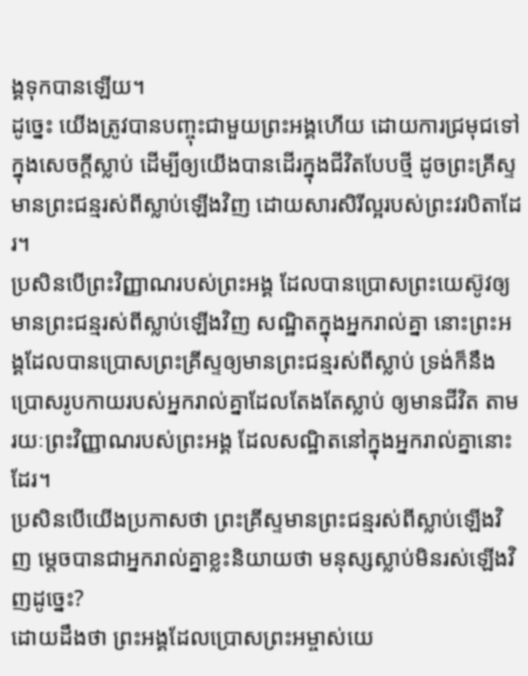ង្គទុកបានឡើយ។
ដូច្នេះ យើងត្រូវបានបញ្ចុះជាមួយព្រះអង្គហើយ ដោយការជ្រមុជទៅក្នុងសេចក្តីស្លាប់ ដើម្បីឲ្យយើងបានដើរក្នុងជីវិតបែបថ្មី ដូចព្រះគ្រីស្ទមានព្រះជន្មរស់ពីស្លាប់ឡើងវិញ ដោយសារសិរីល្អរបស់ព្រះវរបិតាដែរ។
ប្រសិនបើព្រះវិញ្ញាណរបស់ព្រះអង្គ ដែលបានប្រោសព្រះយេស៊ូវឲ្យមានព្រះជន្មរស់ពីស្លាប់ឡើងវិញ សណ្ឋិតក្នុងអ្នករាល់គ្នា នោះព្រះអង្គដែលបានប្រោសព្រះគ្រីស្ទឲ្យមានព្រះជន្មរស់ពីស្លាប់ ទ្រង់ក៏នឹងប្រោសរូបកាយរបស់អ្នករាល់គ្នាដែលតែងតែស្លាប់ ឲ្យមានជីវិត តាមរយៈព្រះវិញ្ញាណរបស់ព្រះអង្គ ដែលសណ្ឋិតនៅក្នុងអ្នករាល់គ្នានោះដែរ។
ប្រសិនបើយើងប្រកាសថា ព្រះគ្រីស្ទមានព្រះជន្មរស់ពីស្លាប់ឡើងវិញ ម្តេចបានជាអ្នករាល់គ្នាខ្លះនិយាយថា មនុស្សស្លាប់មិនរស់ឡើងវិញដូច្នេះ?
ដោយដឹងថា ព្រះអង្គដែលប្រោសព្រះអម្ចាស់យេ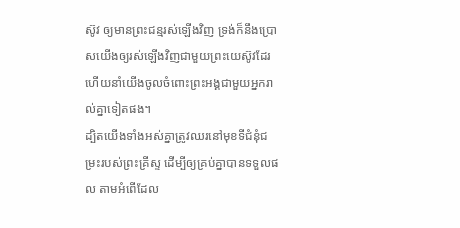ស៊ូវ ឲ្យមានព្រះជន្មរស់ឡើងវិញ ទ្រង់ក៏នឹងប្រោសយើងឲ្យរស់ឡើងវិញជាមួយព្រះយេស៊ូវដែរ ហើយនាំយើងចូលចំពោះព្រះអង្គជាមួយអ្នករាល់គ្នាទៀតផង។
ដ្បិតយើងទាំងអស់គ្នាត្រូវឈរនៅមុខទីជំនុំជម្រះរបស់ព្រះគ្រីស្ទ ដើម្បីឲ្យគ្រប់គ្នាបានទទួលផល តាមអំពើដែល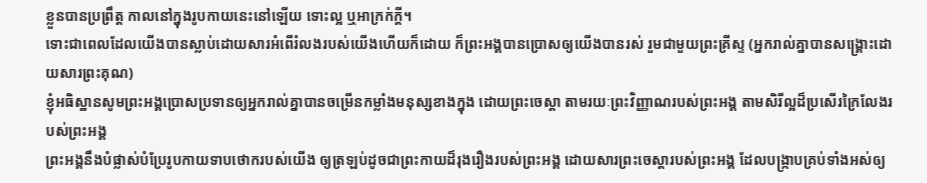ខ្លួនបានប្រព្រឹត្ត កាលនៅក្នុងរូបកាយនេះនៅឡើយ ទោះល្អ ឬអាក្រក់ក្តី។
ទោះជាពេលដែលយើងបានស្លាប់ដោយសារអំពើរំលងរបស់យើងហើយក៏ដោយ ក៏ព្រះអង្គបានប្រោសឲ្យយើងបានរស់ រួមជាមួយព្រះគ្រីស្ទ (អ្នករាល់គ្នាបានសង្រ្គោះដោយសារព្រះគុណ)
ខ្ញុំអធិស្ឋានសូមព្រះអង្គប្រោសប្រទានឲ្យអ្នករាល់គ្នាបានចម្រើនកម្លាំងមនុស្សខាងក្នុង ដោយព្រះចេស្ដា តាមរយៈព្រះវិញ្ញាណរបស់ព្រះអង្គ តាមសិរីល្អដ៏ប្រសើរក្រៃលែងរបស់ព្រះអង្គ
ព្រះអង្គនឹងបំផ្លាស់បំប្រែរូបកាយទាបថោករបស់យើង ឲ្យត្រឡប់ដូចជាព្រះកាយដ៏រុងរឿងរបស់ព្រះអង្គ ដោយសារព្រះចេស្តារបស់ព្រះអង្គ ដែលបង្ក្រាបគ្រប់ទាំងអស់ឲ្យ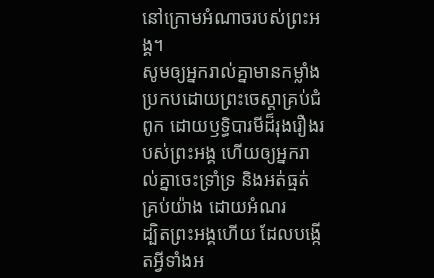នៅក្រោមអំណាចរបស់ព្រះអង្គ។
សូមឲ្យអ្នករាល់គ្នាមានកម្លាំង ប្រកបដោយព្រះចេស្ដាគ្រប់ជំពូក ដោយឫទ្ធិបារមីដ៏រុងរឿងរបស់ព្រះអង្គ ហើយឲ្យអ្នករាល់គ្នាចេះទ្រាំទ្រ និងអត់ធ្មត់គ្រប់យ៉ាង ដោយអំណរ
ដ្បិតព្រះអង្គហើយ ដែលបង្កើតអ្វីទាំងអ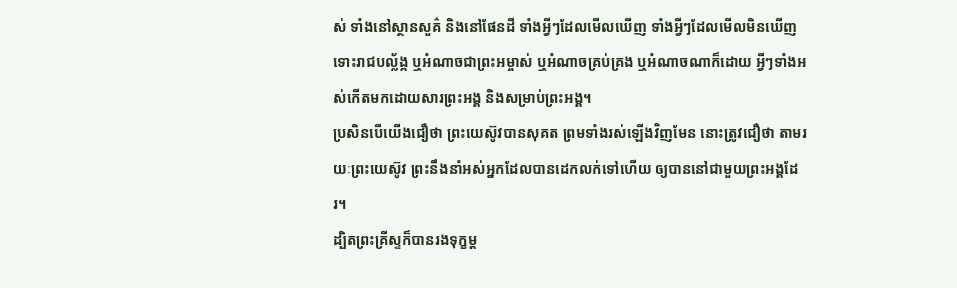ស់ ទាំងនៅស្ថានសួគ៌ និងនៅផែនដី ទាំងអ្វីៗដែលមើលឃើញ ទាំងអ្វីៗដែលមើលមិនឃើញ ទោះរាជបល្ល័ង្ក ឬអំណាចជាព្រះអម្ចាស់ ឬអំណាចគ្រប់គ្រង ឬអំណាចណាក៏ដោយ អ្វីៗទាំងអស់កើតមកដោយសារព្រះអង្គ និងសម្រាប់ព្រះអង្គ។
ប្រសិនបើយើងជឿថា ព្រះយេស៊ូវបានសុគត ព្រមទាំងរស់ឡើងវិញមែន នោះត្រូវជឿថា តាមរយៈព្រះយេស៊ូវ ព្រះនឹងនាំអស់អ្នកដែលបានដេកលក់ទៅហើយ ឲ្យបាននៅជាមួយព្រះអង្គដែរ។
ដ្បិតព្រះគ្រីស្ទក៏បានរងទុក្ខម្ត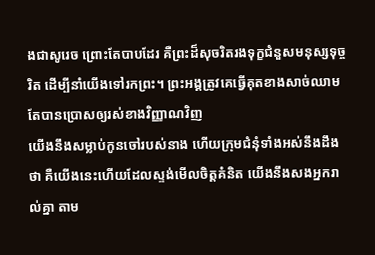ងជាសូរេច ព្រោះតែបាបដែរ គឺព្រះដ៏សុចរិតរងទុក្ខជំនួសមនុស្សទុច្ចរិត ដើម្បីនាំយើងទៅរកព្រះ។ ព្រះអង្គត្រូវគេធ្វើគុតខាងសាច់ឈាម តែបានប្រោសឲ្យរស់ខាងវិញ្ញាណវិញ
យើងនឹងសម្លាប់កូនចៅរបស់នាង ហើយក្រុមជំនុំទាំងអស់នឹងដឹងថា គឺយើងនេះហើយដែលស្ទង់មើលចិត្តគំនិត យើងនឹងសងអ្នករាល់គ្នា តាម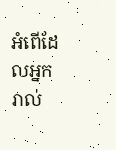អំពើដែលអ្នករាល់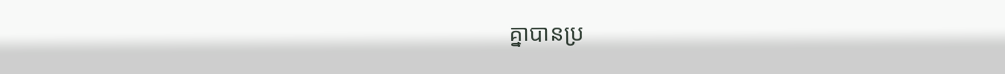គ្នាបានប្រ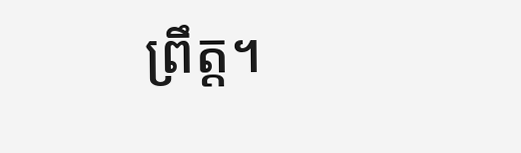ព្រឹត្ត។